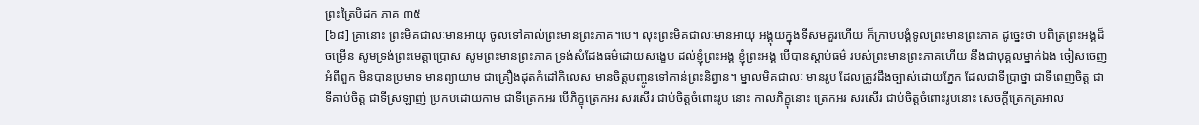ព្រះត្រៃបិដក ភាគ ៣៥
[៦៨] គ្រានោះ ព្រះមិគជាលៈមានអាយុ ចូលទៅគាល់ព្រះមានព្រះភាគ។បេ។ លុះព្រះមិគជាលៈមានអាយុ អង្គុយក្នុងទីសមគួរហើយ ក៏ក្រាបបង្គំទូលព្រះមានព្រះភាគ ដូច្នេះថា បពិត្រព្រះអង្គដ៏ចម្រើន សូមទ្រង់ព្រះមេត្តាប្រោស សូមព្រះមានព្រះភាគ ទ្រង់សំដែងធម៌ដោយសង្ខេប ដល់ខ្ញុំព្រះអង្គ ខ្ញុំព្រះអង្គ បើបានស្តាប់ធម៌ របស់ព្រះមានព្រះភាគហើយ នឹងជាបុគ្គលម្នាក់ឯង ចៀសចេញអំពីពួក មិនបានប្រមាទ មានព្យាយាម ជាគ្រឿងដុតកំដៅកិលេស មានចិត្តបញ្ចូនទៅកាន់ព្រះនិព្វាន។ ម្នាលមិគជាលៈ មានរូប ដែលត្រូវដឹងច្បាស់ដោយភ្នែក ដែលជាទីប្រាថ្នា ជាទីពេញចិត្ត ជាទីគាប់ចិត្ត ជាទីស្រឡាញ់ ប្រកបដោយកាម ជាទីត្រេកអរ បើភិក្ខុត្រេកអរ សរសើរ ជាប់ចិត្តចំពោះរូប នោះ កាលភិក្ខុនោះ ត្រេកអរ សរសើរ ជាប់ចិត្តចំពោះរូបនោះ សេចក្តីត្រេកត្រអាល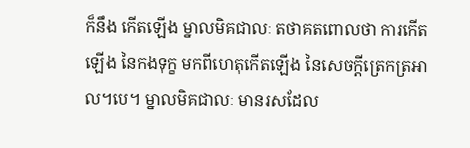ក៏នឹង កើតឡើង ម្នាលមិគជាលៈ តថាគតពោលថា ការកើតឡើង នៃកងទុក្ខ មកពីហេតុកើតឡើង នៃសេចក្តីត្រេកត្រអាល។បេ។ ម្នាលមិគជាលៈ មានរសដែល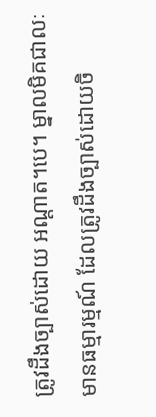ត្រូវដឹងច្បាស់ដោយ អណ្តាត។បេ។ ម្នាលមិគជាលៈ មានធម្មារម្មណ៍ ដែលត្រូវដឹងច្បាស់ដោយចិ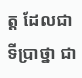ត្ត ដែលជាទីប្រាថ្នា ជា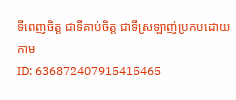ទីពេញចិត្ត ជាទីគាប់ចិត្ត ជាទីស្រឡាញ់ប្រកបដោយកាម
ID: 636872407915415465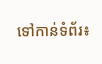ទៅកាន់ទំព័រ៖